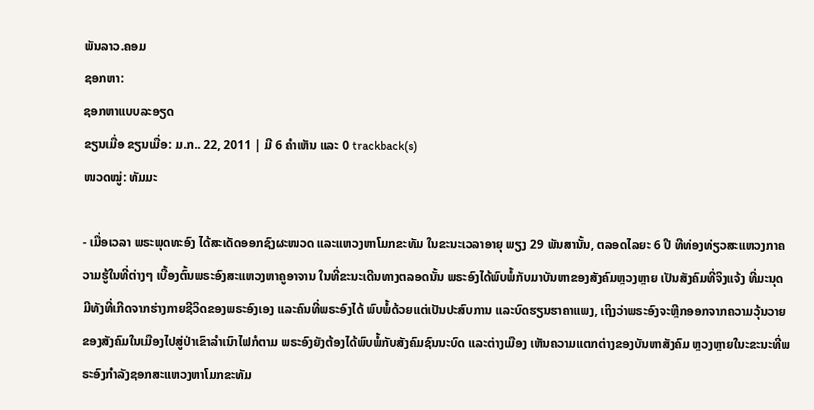ພັນລາວ.ຄອມ
ຊອກຫາ:
ຊອກຫາແບບລະອຽດ
ຂຽນເມື່ອ ຂຽນເມື່ອ: ມ.ກ.. 22, 2011 | ມີ 6 ຄຳເຫັນ ແລະ 0 trackback(s)
ໜວດໝູ່: ທັມມະ

- ເມື່ອເວລາ ພຣະພຸດທະອົງ ໄດ້ສະເດັດອອກຊົງຜະໜວດ ແລະແຫວງຫາໂມກຂະທັມ ໃນຂະນະເວລາອາຍຸ ພຽງ 29 ພັນສານັ້ນ, ຕລອດໄລຍະ 6 ປີ ທີທ່ອງທ່ຽວສະແຫວງກາຄວາມຮູ້ໃນທີ່ຕ່າງໆ ເບື້ອງຕົ້ນພຣະອົງສະແຫວງຫາຄູອາຈານ ໃນທີ່ຂະນະເດີນທາງຕລອດນັ້ນ ພຣະອົງໄດ້ພົບພໍ້ກັບມາບັນຫາຂອງສັງຄົມຫຼວງຫຼາຍ ເປັນສັງຄົມທີ່ຈິງແຈ້ງ ທີ່ມະນຸດມີທັງທີ່ເກີດຈາກຮ່າງກາຍຊີວິດຂອງພຣະອົງເອງ ແລະຄົນທີ່ພຣະອົງໄດ້ ພົບພໍ້ດ້ວຍແຕ່ເປັນປະສົບການ ແລະບົດຮຽນຮາຄາແພງ, ເຖິງວ່າພຣະອົງຈະຫຼີກອອກຈາກຄວາມວຸ້ນວາຍຂອງສັງຄົມໃນເມືອງໄປສູ່ປ່າເຂົາລໍາເນົາໄຟກໍຕາມ ພຣະອົງຍັງຕ້ອງໄດ້ພົບພໍ້ກັບສັງຄົມຊົນນະບົດ ແລະຕ່າງເມືອງ ເຫັນຄວາມແຕກຕ່າງຂອງບັນຫາສັງຄົມ ຫຼວງຫຼາຍໃນະຂະນະທີ່ພຣະອົງກໍາລັງຊອກສະແຫວງຫາໂມກຂະທັມ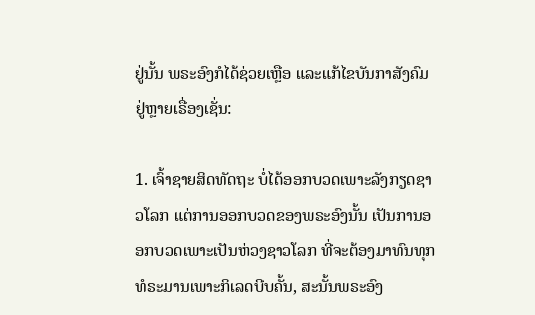ຢູ່ນັ້ນ ພຣະອົງກໍໄດ້ຊ່ວຍເຫຼືອ ແລະແກ້ໄຂບັນກາສັງຄົມຢູ່ຫຼາຍເຣື່ອງເຊັ່ນ:

1. ເຈົ້າຊາຍສິດທັດຖະ ບໍ່ໄດ້ອອກບວດເພາະລັງກຽດຊາວໂລກ ແຕ່ການອອກບວດຂອງພຣະອົງນັ້ນ ເປັນການອອກບວດເພາະເປັນຫ່ວງຊາວໂລກ ທີ່ຈະຕ້ອງມາທົນທຸກທໍຣະມານເພາະກິເລດບີບຄັ້ນ, ສະນັ້ນພຣະອົງ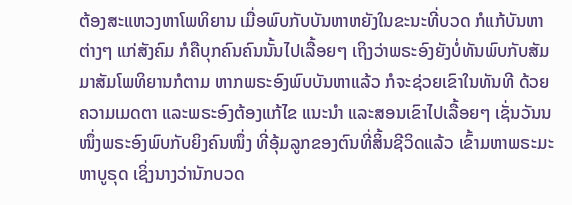ຕ້ອງສະແຫວງຫາໂພທິຍານ ເມື່ອພົບກັບບັນຫາຫຍັງໃນຂະນະທີ່ບວດ ກໍແກ້ບັນຫາຕ່າງໆ ແກ່ສັງຄົມ ກໍຄືບຸກຄົນຄົນນັ້ນໄປເລື້ອຍໆ ເຖິງວ່າພຣະອົງຍັງບໍ່ທັນພົບກັບສັມມາສັມໂພທິຍານກໍຕາມ ຫາກພຣະອົງພົບບັນຫາແລ້ວ ກໍຈະຊ່ວຍເຂົາໃນທັນທີ ດ້ວຍຄວາມເມດຕາ ແລະພຣະອົງຕ້ອງແກ້ໄຂ ແນະນໍາ ແລະສອນເຂົາໄປເລື້ອຍໆ ເຊັ່ນວັນນໜຶ່ງພຣະອົງພົບກັບຍິງຄົນໜຶ່ງ ທີ່ອຸ້ມລູກຂອງຕົນທີ່ສິ້ນຊີວິດແລ້ວ ເຂົ້າມຫາພຣະມະຫາບູຣຸດ ເຊິ່ງນາງວ່ານັກບວດ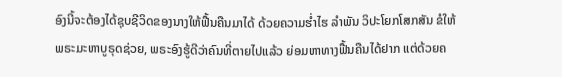ອົງນີ້ຈະຕ້ອງໄດ້ຊຸບຊີວິດຂອງນາງໃຫ້ຟື້ນຄືນມາໄດ້ ດ້ວຍຄວາມຮໍ່າໄຮ ລໍາພັນ ວິປະໂຍກໂສກສັນ ຂໍໃຫ້ພຣະມະຫາບູຣຸດຊ່ວຍ, ພຣະອົງຮູ້ດີວ່າຄົນທີ່ຕາຍໄປແລ້ວ ຍ່ອມຫາທາງຟື້ນຄືນໄດ້ຢາກ ແຕ່ດ້ວຍຄ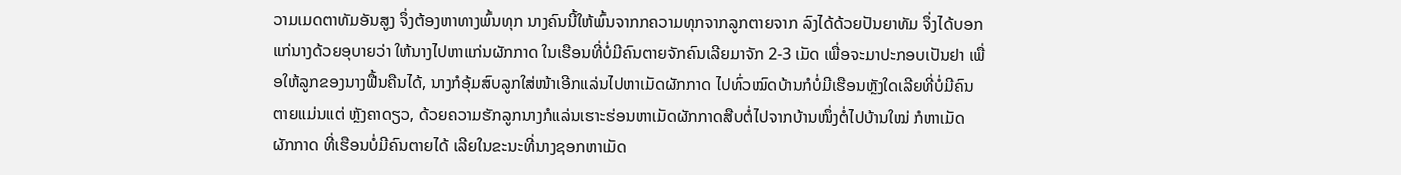ວາມເມດຕາທັມອັນສູງ ຈຶ່ງຕ້ອງຫາທາງພົ້ນທຸກ ນາງຄົນນີ້ໃຫ້ພົ້ນຈາກກຄວາມທຸກຈາກລູກຕາຍຈາກ ລົງໄດ້ດ້ວຍປັນຍາທັມ ຈຶ່ງໄດ້ບອກແກ່ນາງດ້ວຍອຸບາຍວ່າ ໃຫ້ນາງໄປຫາແກ່ນຜັກກາດ ໃນເຮືອນທີ່ບໍ່ມີຄົນຕາຍຈັກຄົນເລີຍມາຈັກ 2-3 ເມັດ ເພື່ອຈະມາປະກອບເປັນຢາ ເພື່ອໃຫ້ລູກຂອງນາງຟື້ນຄືນໄດ້, ນາງກໍອຸ້ມສົບລູກໃສ່ໜ້າເອີກແລ່ນໄປຫາເມັດຜັກກາດ ໄປທົ່ວໝົດບ້ານກໍບໍ່ມີເຮືອນຫຼັງໃດເລີຍທີ່ບໍ່ມີຄົນຕາຍແມ່ນແຕ່ ຫຼັງຄາດຽວ, ດ້ວຍຄວາມຮັກລູກນາງກໍແລ່ນເຮາະຮ່ອນຫາເມັດຜັກກາດສືບຕໍ່ໄປຈາກບ້ານໜຶ່ງຕໍ່ໄປບ້ານໃໝ່ ກໍຫາເມັດຜັກກາດ ທີ່ເຮືອນບໍ່ມີຄົນຕາຍໄດ້ ເລີຍໃນຂະນະທີ່ນາງຊອກຫາເມັດ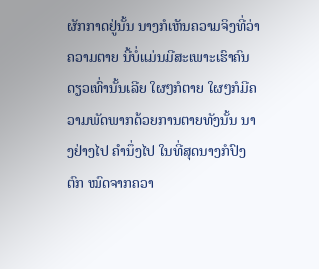ຜັກກາດຢູ່ນັ້ນ ນາງກໍເຫັນຄວາມຈິງທີ່ວ່າ ຄວາມຕາຍ ນີ້ບໍ່ແມ່ນມີສະເພາະເຮົາຄົນດຽວເທົ່ານັ້ນເລີຍ ໃຜໆກໍຕາຍ ໃຜໆກໍມີຄວາມພັດພາກດ້ວຍການຕາຍທັງນັ້ນ ນາງຢ່າງໄປ ຄໍານຶ່ງໄປ ໃນທີ່ສຸດນາງກໍປົງຕົກ ໝົດຈາກຄວາ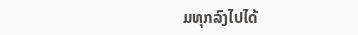ມທຸກລົງໄປໄດ້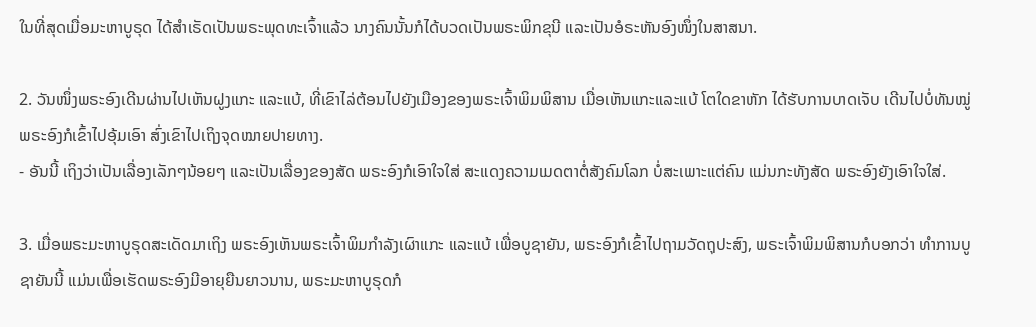ໃນທີ່ສຸດເມື່ອມະຫາບູຣຸດ ໄດ້ສໍາເຣັດເປັນພຣະພຸດທະເຈົ້າແລ້ວ ນາງຄົນນັ້ນກໍໄດ້ບວດເປັນພຣະພິກຂຸນີ ແລະເປັນອໍຣະຫັນອົງໜຶ່ງໃນສາສນາ.

2. ວັນໜຶ່ງພຣະອົງເດີນຜ່ານໄປເຫັນຝູງແກະ ແລະແບ້, ທີ່ເຂົາໄລ່ຕ້ອນໄປຍັງເມືອງຂອງພຣະເຈົ້າພິມພິສານ ເມື່ອເຫັນແກະແລະແບ້ ໂຕໃດຂາຫັກ ໄດ້ຮັບການບາດເຈັບ ເດີນໄປບໍ່ທັນໝູ່ ພຣະອົງກໍເຂົ້າໄປອຸ້ມເອົາ ສົ່ງເຂົາໄປເຖິງຈຸດໝາຍປາຍທາງ.
- ອັນນີ້ ເຖິງວ່າເປັນເລື່ອງເລັກໆນ້ອຍໆ ແລະເປັນເລື່ອງຂອງສັດ ພຣະອົງກໍເອົາໃຈໃສ່ ສະແດງຄວາມເມດຕາຕໍ່ສັງຄົມໂລກ ບໍ່ສະເພາະແຕ່ຄົນ ແມ່ນກະທັງສັດ ພຣະອົງຍັງເອົາໃຈໃສ່.

3. ເມື່ອພຣະມະຫາບູຣຸດສະເດັດມາເຖິງ ພຣະອົງເຫັນພຣະເຈົ້າພິມກໍາລັງເຜົາແກະ ແລະແບ້ ເພື່ອບູຊາຍັນ, ພຣະອົງກໍເຂົ້າໄປຖາມວັດຖຸປະສົງ, ພຣະເຈົ້າພິມພິສານກໍບອກວ່າ ທໍາການບູຊາຍັນນີ້ ແມ່ນເພື່ອເຮັດພຣະອົງມີອາຍຸຍືນຍາວນານ, ພຣະມະຫາບູຣຸດກໍ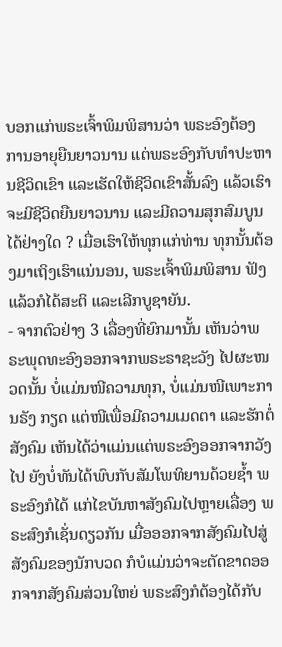ບອກແກ່ພຣະເຈົ້າພິມພິສານວ່າ ພຣະອົງຕ້ອງການອາຍຸຍືນຍາວນານ ແຕ່ພຣະອົງກັບທໍາປະຫານຊີວິດເຂົາ ແລະເຮັດໃຫ້ຊີວິດເຂົາສັ້ນລົງ ແລ້ວເຮົາຈະມີຊີວິດຍືນຍາວນານ ແລະມີຄວາມສຸກສົມບູນໄດ້ຢ່າງໃດ ? ເມື່ອເຮົາໃຫ້ທຸກແກ່ທ່ານ ທຸກນັ້ນຕ້ອງມາເຖິງເຮົາແນ່ນອນ, ພຣະເຈົ້າພິມພິສານ ຟັງແລ້ວກໍໄດ້ສະຕິ ແລະເລີກບູຊາຍັນ.
- ຈາກຕົວຢ່າງ 3 ເລື່ອງທີ່ຍົກມານັ້ນ ເຫັນວ່າພຣະພຸດທະອົງອອກຈາກພຣະຣາຊະວັງ ໄປຜະໜວດນັ້ນ ບໍ່ແມ່ນໜີຄວາມທຸກ, ບໍ່ແມ່ນໜີເພາະການຣັງ ກຽດ ແຕ່ໜີເພື່ອມີຄວາມເມດຕາ ແລະຮັກຕໍ່ສັງຄົມ ເຫັນໄດ້ວ່າແມ່ນແຕ່ພຣະອົງອອກຈາກວັງໄປ ຍັງບໍ່ທັນໄດ້ພົບກັບສັມໂພທິຍານດ້ວຍຊໍ້າ ພຣະອົງກໍໄດ້ ແກ່ໄຂບັນຫາສັງຄົມໄປຫຼາຍເລື່ອງ ພຣະສົງກໍເຊັ່ນດຽວກັນ ເມື່ອອອກຈາກສັງຄົມໄປສູ່ສັງຄົມຂອງນັກບວດ ກໍບໍແມ່ນວ່າຈະຕັດຂາດອອກຈາກສັງຄົມສ່ວນໃຫຍ່ ພຣະສົງກໍຕ້ອງໄດ້ກັບ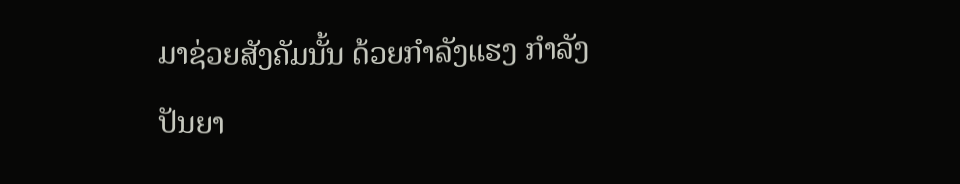ມາຊ່ວຍສັງຄັມນັ້ນ ດ້ວຍກໍາລັງແຮງ ກໍາລັງປັນຍາ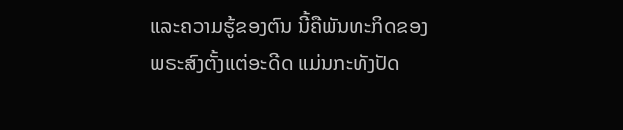ແລະຄວາມຮູ້ຂອງຕົນ ນີ້ຄືພັນທະກິດຂອງພຣະສົງຕັ້ງແຕ່ອະດີດ ແມ່ນກະທັງປັດ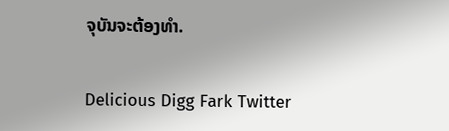ຈຸບັນຈະຕ້ອງທໍາ.

Delicious Digg Fark Twitter